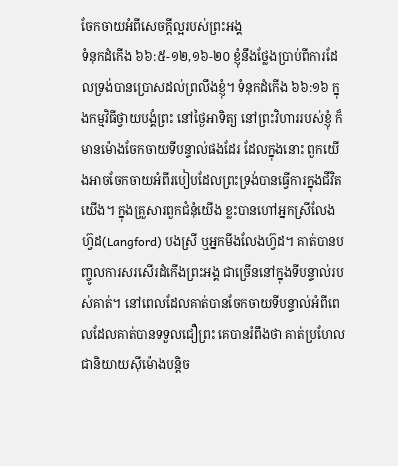ចែកចាយអំពីសេចក្តីល្អរបស់ព្រះអង្គ
ទំនុកដំកើង ៦៦:៥-១២,១៦-២០ ខ្ញុំនឹងថ្លែងប្រាប់ពីការដែលទ្រង់បានប្រោសដល់ព្រលឹងខ្ញុំ។ ទំនុកដំកើង ៦៦:១៦ ក្នុងកម្មវិធីថ្វាយបង្គំព្រះ នៅថ្ងៃអាទិត្យ នៅព្រះវិហាររបស់ខ្ញុំ ក៏មានម៉ោងចែកចាយទីបន្ទាល់ផងដែរ ដែលក្នុងនោះ ពួកយើងអាចចែកចាយអំពីរបៀបដែលព្រះទ្រង់បានធ្វើការក្នុងជីវិតយើង។ ក្នុងគ្រួសារពួកជំនុំយើង ខ្លះបានហៅអ្នកស្រីលែងហ្វ៊ដ(Langford) បងស្រី ឬអ្នកមីងលែងហ្វ៊ដ។ គាត់បានបញ្ចូលការសរសើរដំកើងព្រះអង្គ ជាច្រើននៅក្នុងទីបន្ទាល់របស់គាត់។ នៅពេលដែលគាត់បានចែកចាយទីបន្ទាល់អំពីពេលដែលគាត់បានទទួលជឿព្រះ គេបានរំពឹងថា គាត់ប្រហែលជានិយាយស៊ីម៉ោងបន្តិច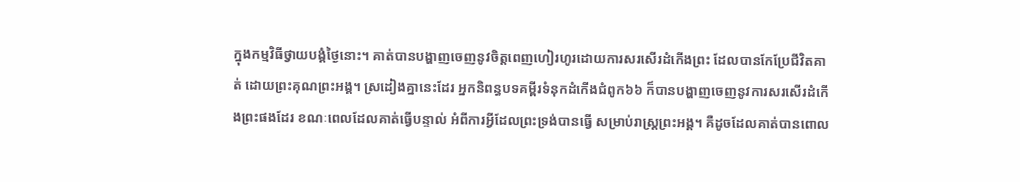ក្នុងកម្មវិធីថ្វាយបង្គំថ្ងៃនោះ។ គាត់បានបង្ហាញចេញនូវចិត្តពេញហៀរហូរដោយការសរសើរដំកើងព្រះ ដែលបានកែប្រែជីវិតគាត់ ដោយព្រះគុណព្រះអង្គ។ ស្រដៀងគ្នានេះដែរ អ្នកនិពន្ធបទគម្ពីរទំនុកដំកើងជំពូក៦៦ ក៏បានបង្ហាញចេញនូវការសរសើរដំកើងព្រះផងដែរ ខណៈពេលដែលគាត់ធ្វើបន្ទាល់ អំពីការអ្វីដែលព្រះទ្រង់បានធ្វើ សម្រាប់រាស្រ្តព្រះអង្គ។ គឺដូចដែលគាត់បានពោល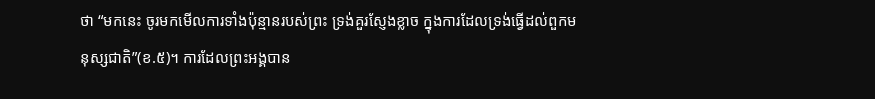ថា “មកនេះ ចូរមកមើលការទាំងប៉ុន្មានរបស់ព្រះ ទ្រង់គួរស្ញែងខ្លាច ក្នុងការដែលទ្រង់ធ្វើដល់ពួកមនុស្សជាតិ”(ខ.៥)។ ការដែលព្រះអង្គបាន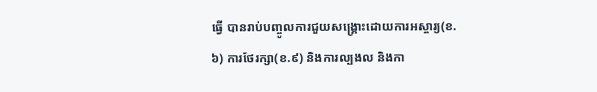ធ្វើ បានរាប់បញ្ចូលការជួយសង្គ្រោះដោយការអស្ចារ្យ(ខ.៦) ការថែរក្សា(ខ.៩) និងការល្បងល និងកា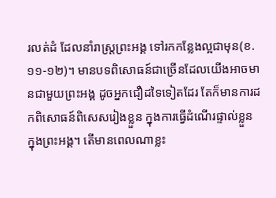រលត់ដំ ដែលនាំរាស្រ្តព្រះអង្គ ទៅរកកន្លែងល្អជាមុន(ខ.១១-១២)។ មានបទពិសោធន៍ជាច្រើនដែលយើងអាចមានជាមួយព្រះអង្គ ដូចអ្នកជឿដទៃទៀតដែរ តែក៏មានការដកពិសោធន៍ពិសេសរៀងខ្លួន ក្នុងការធ្វើដំណើរផ្ទាល់ខ្លួន ក្នុងព្រះអង្គ។ តើមានពេលណាខ្លះ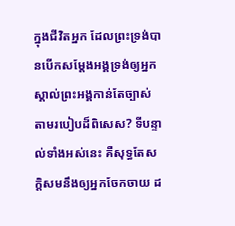ក្នុងជីវិតអ្នក ដែលព្រះទ្រង់បានបើកសម្ដែងអង្គទ្រង់ឲ្យអ្នកស្គាល់ព្រះអង្គកាន់តែច្បាស់ តាមរបៀបដ៏ពិសេស? ទីបន្ទាល់ទាំងអស់នេះ គឺសុទ្ធតែសក្តិសមនឹងឲ្យអ្នកចែកចាយ ដ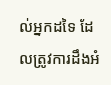ល់អ្នកដទៃ ដែលត្រូវការដឹងអំ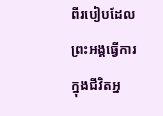ពីរបៀបដែលព្រះអង្គធ្វើការក្នុងជីវិតអ្ន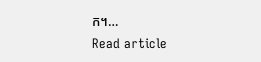ក។…
Read article